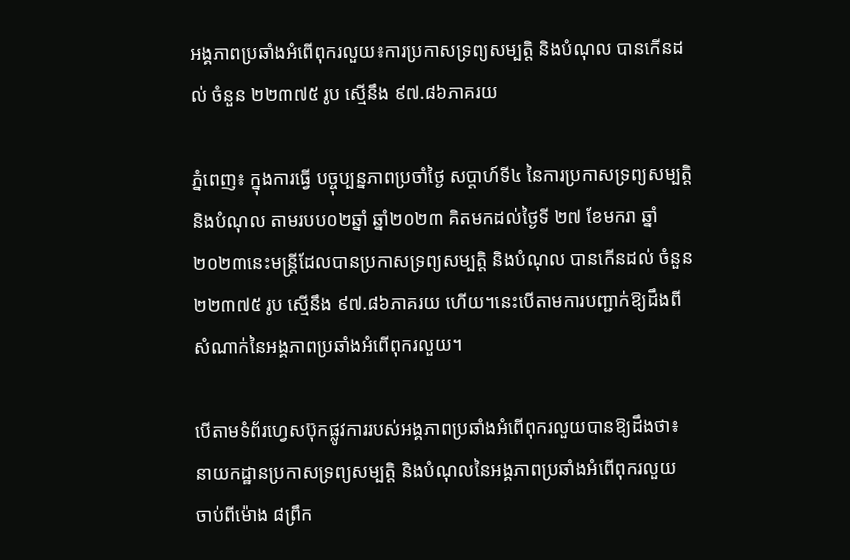អង្គភាពប្រឆាំងអំពើពុករលួយ៖ការប្រកាសទ្រព្យសម្បត្តិ និងបំណុល បានកើនដល់ ចំនួន ២២៣៧៥ រូប ស្មើនឹង ៩៧.៨៦ភាគរយ

ភ្នំពេញ៖ ក្នុងការធ្វើ បច្ចុប្បន្នភាពប្រចាំថ្ងៃ សប្តាហ៍ទី៤ នៃការប្រកាសទ្រព្យសម្បត្តិ និងបំណុល តាមរបប០២ឆ្នាំ ឆ្នាំ២០២៣ គិតមកដល់ថ្ងៃទី ២៧ ខែមករា ឆ្នាំ ២០២៣នេះមន្រ្តីដែលបានប្រកាសទ្រព្យសម្បត្តិ និងបំណុល បានកើនដល់ ចំនួន ២២៣៧៥ រូប ស្មើនឹង ៩៧.៨៦ភាគរយ ហើយ។នេះបើតាមការបញ្ជាក់ឱ្យដឹងពីសំណាក់នៃអង្គភាពប្រឆាំងអំពើពុករលួយ។

បើតាមទំព័រហ្វេសប៊ុកផ្លូវការរបស់អង្គភាពប្រឆាំងអំពើពុករលួយបានឱ្យដឹងថា៖ នាយកដ្ឋានប្រកាសទ្រព្យសម្បត្តិ និងបំណុលនៃអង្គភាពប្រឆាំងអំពើពុករលួយ ចាប់ពីម៉ោង ៨ព្រឹក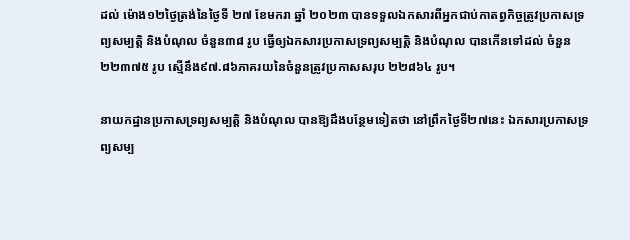ដល់ ម៉ោង១២ថ្ងៃត្រង់នៃថ្ងៃទី ២៧ ខែមករា ឆ្នាំ ២០២៣ បានទទួលឯកសារពីអ្នកជាប់កាតព្វកិច្ចត្រូវប្រកាសទ្រព្យសម្បត្តិ និងបំណុល ចំនួន៣៨ រូប ធ្វើឲ្យឯកសារប្រកាសទ្រព្យសម្បត្តិ និងបំណុល បានកើនទៅដល់ ចំនួន ២២៣៧៥ រូប ស្មើនឹង៩៧.៨៦ភាគរយនៃចំនួនត្រូវប្រកាសសរុប ២២៨៦៤ រូប។

នាយកដ្ឋានប្រកាសទ្រព្យសម្បត្តិ និងបំណុល បានឱ្យដឹងបន្ថែមទៀតថា នៅព្រឹកថ្ងៃទី២៧នេះ ឯកសារប្រកាសទ្រព្យសម្ប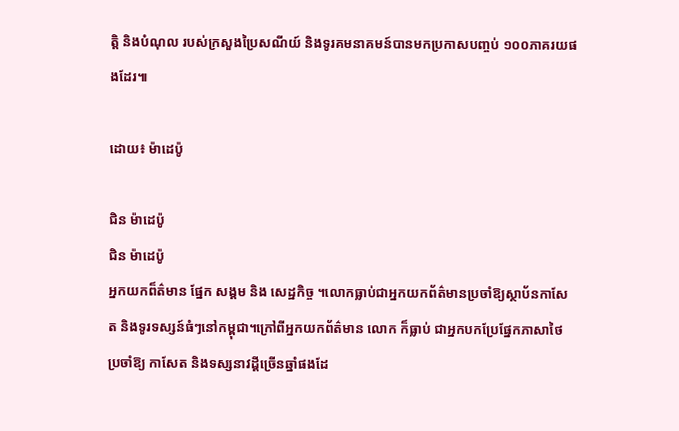ត្តិ និងបំណុល របស់ក្រសួងប្រៃសណីយ៍ និងទូរគមនាគមន៍បានមកប្រកាសបញ្ចប់ ១០០ភាគរយផងដែរ៕

ដោយ៖ ម៉ាដេប៉ូ

ជិន ម៉ាដេប៉ូ
ជិន ម៉ាដេប៉ូ
អ្នកយកព៏ត៌មាន ផ្នែក សង្គម និង សេដ្ឋកិច្ច ។លោកធ្លាប់ជាអ្នកយកព័ត៌មានប្រចាំឱ្យស្ថាប័នកាសែត និងទូរទស្សន៍ធំៗនៅកម្ពុជា។ក្រៅពីអ្នកយកព័ត៌មាន លោក ក៏ធ្លាប់ ជាអ្នកបកប្រែផ្នែកភាសាថៃ ប្រចាំឱ្យ កាសែត និងទស្សនាវដ្តីច្រើនឆ្នាំផងដែ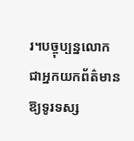រ។បច្ចុប្បន្នលោកជាអ្នកយកព័ត៌មានឱ្យទូរទស្ស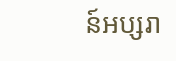ន៍អប្សរា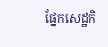ផ្នែកសេដ្ឋកិ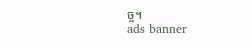ច្ច។
ads banner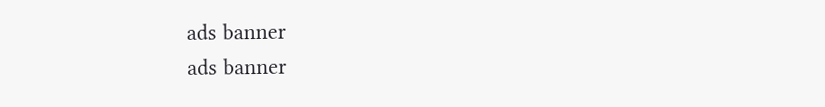ads banner
ads banner